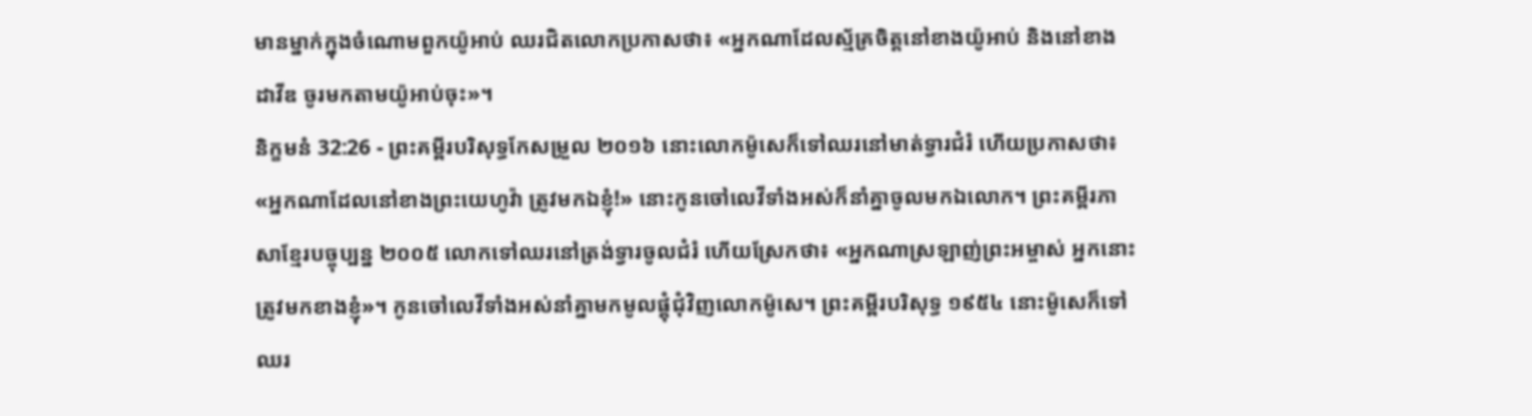មានម្នាក់ក្នុងចំណោមពួកយ៉ូអាប់ ឈរជិតលោកប្រកាសថា៖ «អ្នកណាដែលស្ម័គ្រចិត្តនៅខាងយ៉ូអាប់ និងនៅខាងដាវីឌ ចូរមកតាមយ៉ូអាប់ចុះ»។
និក្ខមនំ 32:26 - ព្រះគម្ពីរបរិសុទ្ធកែសម្រួល ២០១៦ នោះលោកម៉ូសេក៏ទៅឈរនៅមាត់ទ្វារជំរំ ហើយប្រកាសថា៖ «អ្នកណាដែលនៅខាងព្រះយេហូវ៉ា ត្រូវមកឯខ្ញុំ!» នោះកូនចៅលេវីទាំងអស់ក៏នាំគ្នាចូលមកឯលោក។ ព្រះគម្ពីរភាសាខ្មែរបច្ចុប្បន្ន ២០០៥ លោកទៅឈរនៅត្រង់ទ្វារចូលជំរំ ហើយស្រែកថា៖ «អ្នកណាស្រឡាញ់ព្រះអម្ចាស់ អ្នកនោះត្រូវមកខាងខ្ញុំ»។ កូនចៅលេវីទាំងអស់នាំគ្នាមកមូលផ្ដុំជុំវិញលោកម៉ូសេ។ ព្រះគម្ពីរបរិសុទ្ធ ១៩៥៤ នោះម៉ូសេក៏ទៅឈរ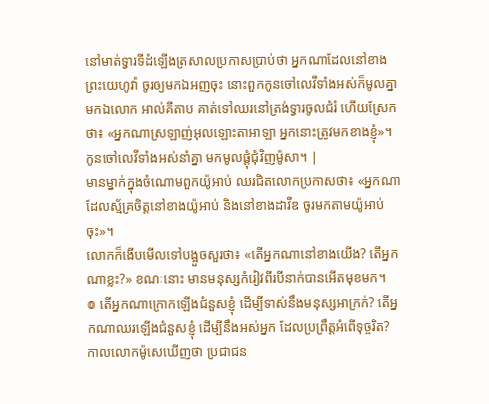នៅមាត់ទ្វារទីដំឡើងត្រសាលប្រកាសប្រាប់ថា អ្នកណាដែលនៅខាងព្រះយេហូវ៉ា ចូរឲ្យមកឯអញចុះ នោះពួកកូនចៅលេវីទាំងអស់ក៏មូលគ្នាមកឯលោក អាល់គីតាប គាត់ទៅឈរនៅត្រង់ទ្វារចូលជំរំ ហើយស្រែកថា៖ «អ្នកណាស្រឡាញ់អុលឡោះតាអាឡា អ្នកនោះត្រូវមកខាងខ្ញុំ»។ កូនចៅលេវីទាំងអស់នាំគ្នា មកមូលផ្តុំជុំវិញម៉ូសា។ |
មានម្នាក់ក្នុងចំណោមពួកយ៉ូអាប់ ឈរជិតលោកប្រកាសថា៖ «អ្នកណាដែលស្ម័គ្រចិត្តនៅខាងយ៉ូអាប់ និងនៅខាងដាវីឌ ចូរមកតាមយ៉ូអាប់ចុះ»។
លោកក៏ងើបមើលទៅបង្អួចសួរថា៖ «តើអ្នកណានៅខាងយើង? តើអ្នកណាខ្លះ?» ខណៈនោះ មានមនុស្សកំរៀវពីរបីនាក់បានអើតមុខមក។
៙ តើអ្នកណាក្រោកឡើងជំនួសខ្ញុំ ដើម្បីទាស់នឹងមនុស្សអាក្រក់? តើអ្នកណាឈរឡើងជំនួសខ្ញុំ ដើម្បីនឹងអស់អ្នក ដែលប្រព្រឹត្តអំពើទុច្ចរិត?
កាលលោកម៉ូសេឃើញថា ប្រជាជន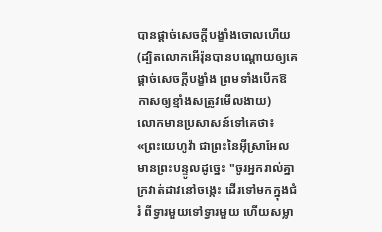បានផ្តាច់សេចក្ដីបង្ខាំងចោលហើយ (ដ្បិតលោកអើរ៉ុនបានបណ្ដោយឲ្យគេផ្ដាច់សេចក្ដីបង្ខាំង ព្រមទាំងបើកឱកាសឲ្យខ្មាំងសត្រូវមើលងាយ)
លោកមានប្រសាសន៍ទៅគេថា៖ «ព្រះយេហូវ៉ា ជាព្រះនៃអ៊ីស្រាអែល មានព្រះបន្ទូលដូច្នេះ "ចូរអ្នករាល់គ្នាក្រវាត់ដាវនៅចង្កេះ ដើរទៅមកក្នុងជំរំ ពីទ្វារមួយទៅទ្វារមួយ ហើយសម្លា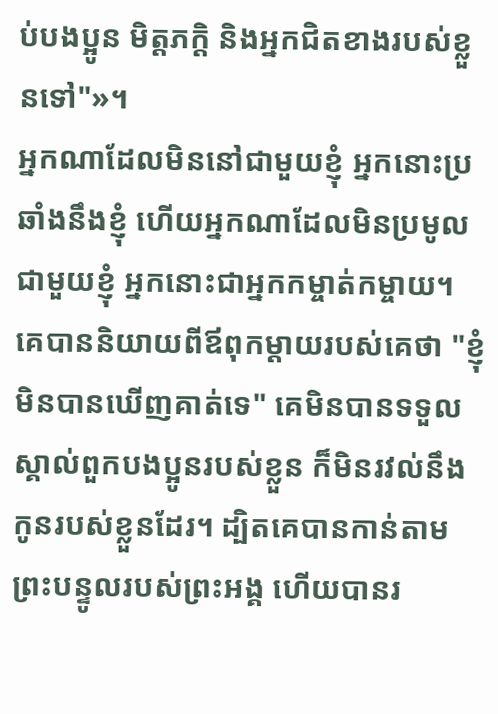ប់បងប្អូន មិត្តភក្តិ និងអ្នកជិតខាងរបស់ខ្លួនទៅ"»។
អ្នកណាដែលមិននៅជាមួយខ្ញុំ អ្នកនោះប្រឆាំងនឹងខ្ញុំ ហើយអ្នកណាដែលមិនប្រមូលជាមួយខ្ញុំ អ្នកនោះជាអ្នកកម្ចាត់កម្ចាយ។
គេបាននិយាយពីឪពុកម្តាយរបស់គេថា "ខ្ញុំមិនបានឃើញគាត់ទេ" គេមិនបានទទួលស្គាល់ពួកបងប្អូនរបស់ខ្លួន ក៏មិនរវល់នឹងកូនរបស់ខ្លួនដែរ។ ដ្បិតគេបានកាន់តាមព្រះបន្ទូលរបស់ព្រះអង្គ ហើយបានរ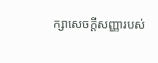ក្សាសេចក្ដីសញ្ញារបស់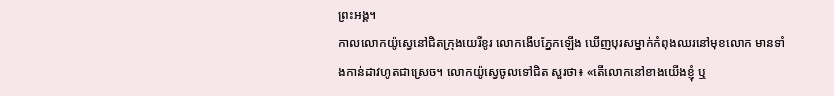ព្រះអង្គ។
កាលលោកយ៉ូស្វេនៅជិតក្រុងយេរីខូរ លោកងើបភ្នែកឡើង ឃើញបុរសម្នាក់កំពុងឈរនៅមុខលោក មានទាំងកាន់ដាវហូតជាស្រេច។ លោកយ៉ូស្វេចូលទៅជិត សួរថា៖ «តើលោកនៅខាងយើងខ្ញុំ ឬ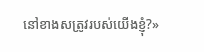នៅខាងសត្រូវរបស់យើងខ្ញុំ?»